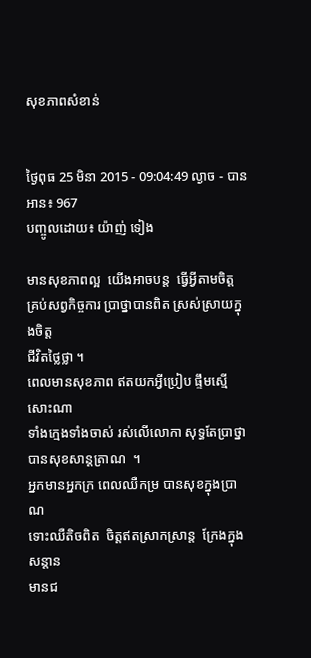សុខភាពសំខាន់


ថ្ងៃពុធ 25 មិនា 2015 - 09:04:49 ល្ងាច - បានអាន៖ 967
បញ្ចូលដោយ៖ យ៉ាញ់ ទៀង

មានសុខភាពល្អ  យើងអាចបន្ត  ធ្វើអ្វីតាមចិត្ត
គ្រប់សព្វកិច្ចការ ប្រាថ្នាបានពិត ស្រស់ស្រាយក្នុងចិត្ត
ជីវិតថ្លៃថ្លា ។
ពេលមានសុខភាព ឥតយកអ្វីប្រៀប ផ្ទឹមស្មើសោះណា
ទាំងក្មេងទាំងចាស់ រស់លើលោកា សុទ្ធតែប្រាថ្នា
បានសុខសាន្តត្រាណ  ។
អ្នកមានអ្នកក្រ ពេលឈឺកម្រ បានសុខក្នុងប្រាណ
ទោះឈឺតិចពិត  ចិត្តឥតស្រាកស្រាន្ត  ក្រែងក្នុងសន្តាន
មានជ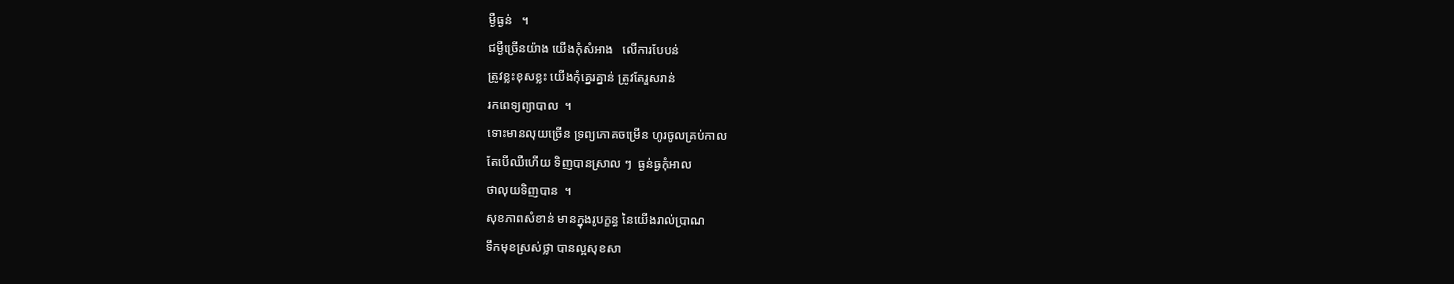ម្ងឺធ្ងន់   ។
ជម្ងឺច្រើនយ៉ាង យើងកុំសំអាង   លើការបែបន់
ត្រូវខ្លះខុសខ្លះ យើងកុំគ្នេរគ្នាន់ ត្រូវតែរួសរាន់
រកពេទ្យព្យាបាល  ។
ទោះមានលុយច្រើន ទ្រព្យភោគចម្រើន ហូរចូលគ្រប់កាល
តែបើឈឺហើយ ទិញបានស្រាល ៗ  ធ្ងន់ធ្ងកុំអាល
ថាលុយទិញបាន  ។
សុខភាពសំខាន់ មានក្នុងរូបក្ខន្ធ នៃយើងរាល់ប្រាណ
ទឹកមុខស្រស់ថ្លា បានល្អសុខសា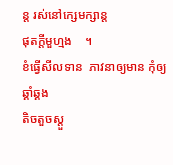ន្ត រស់នៅក្សេមក្សាន្ត
ផុតក្តីមួហ្មង    ។
ខំធ្វើសីលទាន  ភាវនាឲ្យមាន កុំឲ្យឆ្គាំឆ្គង
តិចតួចស្តួ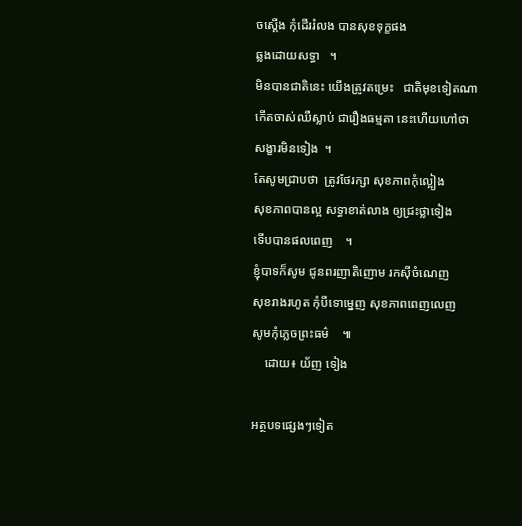ចស្តើង កុំដើររំលង បានសុខទុក្ខផង
ឆ្លងដោយសទ្ធា   ។
មិនបានជាតិនេះ យើងត្រូវតម្រេះ   ជាតិមុខទៀតណា
កើតចាស់ឈឺស្លាប់ ជារឿងធម្មតា នេះហើយហៅថា
សង្ខារមិនទៀង  ។
តែសូមជ្រាបថា  ត្រូវថែរក្សា សុខភាពកុំល្អៀង
សុខភាពបានល្អ សទ្ធាខាត់លាង ឲ្យជ្រះថ្លាទៀង
ទើបបានផលពេញ    ។
ខ្ញុំបាទក៏សូម ជូនពរញាតិញោម រកស៊ីចំណេញ
សុខរាងរហូត កុំបីទោម្នេញ សុខភាពពេញលេញ
សូមកុំភ្លេចព្រះធម៌    ៕
    ដោយ៖ យ័ញ ទៀង

អត្ថបទផ្សេងៗទៀត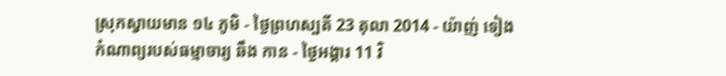ស្រុកស្វាយមាន ១៤ ភូមិ - ថ្ងៃព្រហស្បតិ៍ 23 តុលា 2014 - យ៉ាញ់ ទៀង
កំណាព្យរបស់ធម្មាចារ្យ ឆឹង កាន - ថ្ងៃអង្គារ 11 វិ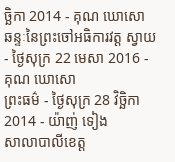ច្ឆិកា 2014 - គុណ ឃោសោ
ឆន្ទៈនៃព្រះចៅអធិការវត្ត ស្វាយ - ថ្ងៃសុក្រ 22 មេសា 2016 - គុណ ឃោសោ
ព្រះធម៌ - ថ្ងៃសុក្រ 28 វិច្ឆិកា 2014 - យ៉ាញ់ ទៀង
សាលាបាលីខេត្ត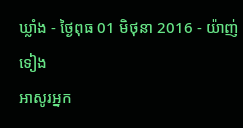ឃ្លាំង - ថ្ងៃពុធ 01 មិថុនា 2016 - យ៉ាញ់ ទៀង
អាសូរអ្នក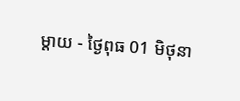ម្តាយ - ថ្ងៃពុធ 01 មិថុនា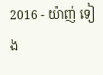2016 - យ៉ាញ់ ទៀង